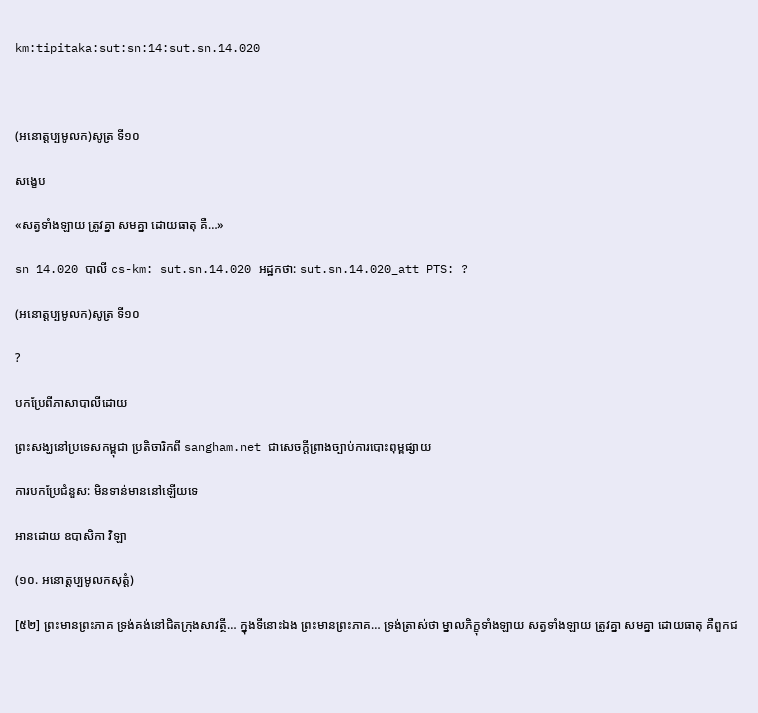km:tipitaka:sut:sn:14:sut.sn.14.020



(អនោត្តប្បមូលក)សូត្រ ទី១០

សង្ខេប

«សត្វទាំងឡាយ ត្រូវគ្នា សមគ្នា ដោយធាតុ គឺ…»

sn 14.020 បាលី cs-km: sut.sn.14.020 អដ្ឋកថា: sut.sn.14.020_att PTS: ?

(អនោត្តប្បមូលក)សូត្រ ទី១០

?

បកប្រែពីភាសាបាលីដោយ

ព្រះសង្ឃនៅប្រទេសកម្ពុជា ប្រតិចារិកពី sangham.net ជាសេចក្តីព្រាងច្បាប់ការបោះពុម្ពផ្សាយ

ការបកប្រែជំនួស: មិនទាន់មាននៅឡើយទេ

អានដោយ ឧបាសិកា វិឡា

(១០. អនោត្តប្បមូលកសុត្តំ)

[៥២] ព្រះមានព្រះភាគ ទ្រង់គង់នៅជិតក្រុងសាវត្ថី… ក្នុងទីនោះឯង ព្រះមានព្រះភាគ… ទ្រង់ត្រាស់ថា ម្នាលភិក្ខុទាំងឡាយ សត្វទាំងឡាយ ត្រូវគ្នា សមគ្នា ដោយធាតុ គឺពួកជ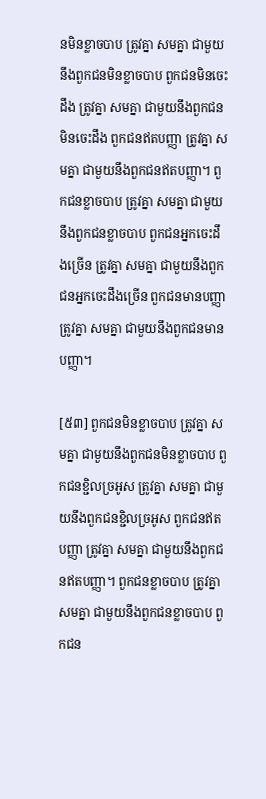នមិនខ្លាចបាប ត្រូវគ្នា សមគ្នា ជាមួយនឹងពួកជនមិនខ្លាចបាប ពួកជនមិនចេះដឹង ត្រូវគ្នា សមគ្នា ជាមួយនឹងពួកជនមិនចេះដឹង ពួកជនឥតបញ្ញា ត្រូវគ្នា សមគ្នា ជាមួយនឹងពួកជនឥតបញ្ញា។ ពួកជនខ្លាចបាប ត្រូវគ្នា សមគ្នា ជាមួយនឹងពួកជនខ្លាចបាប ពួកជនអ្នកចេះដឹងច្រើន ត្រូវគ្នា សមគ្នា ជាមួយនឹងពួកជនអ្នកចេះដឹងច្រើន ពួកជនមានបញ្ញា ត្រូវគ្នា សមគ្នា ជាមួយនឹងពួកជនមានបញ្ញា។

[៥៣] ពួកជនមិនខ្លាចបាប ត្រូវគ្នា សមគ្នា ជាមួយនឹងពួកជនមិនខ្លាចបាប ពួកជនខ្ជិលច្រអូស ត្រូវគ្នា សមគ្នា ជាមួយនឹងពួកជនខ្ជិលច្រអូស ពួកជនឥតបញ្ញា ត្រូវគ្នា សមគ្នា ជាមួយនឹងពួកជនឥតបញ្ញា។ ពួកជនខ្លាចបាប ត្រូវគ្នា សមគ្នា ជាមួយនឹងពួកជនខ្លាចបាប ពួកជន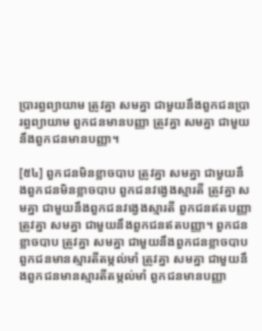ប្រារព្ធព្យាយាម ត្រូវគ្នា សមគ្នា ជាមួយនឹងពួកជនប្រារព្ធព្យាយាម ពួកជនមានបញ្ញា ត្រូវគ្នា សមគ្នា ជាមួយនឹងពួកជនមានបញ្ញា។

[៥៤] ពួកជនមិនខ្លាចបាប ត្រូវគ្នា សមគ្នា ជាមួយនឹងពួកជនមិនខ្លាចបាប ពួកជនវង្វេងស្មារតី ត្រូវគ្នា សមគ្នា ជាមួយនឹងពួកជនវង្វេងស្មារតី ពួកជនឥតបញ្ញា ត្រូវគ្នា សមគ្នា ជាមួយនឹងពួកជនឥតបញ្ញា។ ពួកជនខ្លាចបាប ត្រូវគ្នា សមគ្នា ជាមួយនឹងពួកជនខ្លាចបាប ពួកជនមានស្មារតីតម្កល់មាំ ត្រូវគ្នា សមគ្នា ជាមួយនឹងពួកជនមានស្មារតីតម្កល់មាំ ពួកជនមានបញ្ញា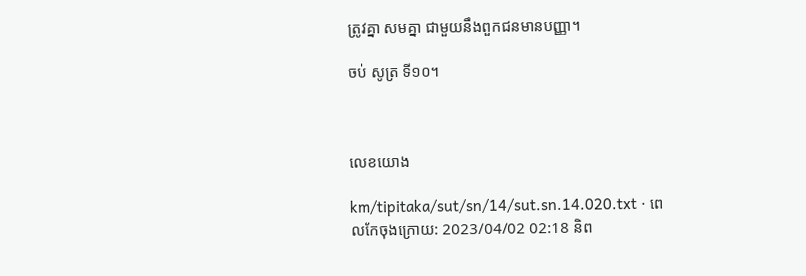ត្រូវគ្នា សមគ្នា ជាមួយនឹងពួកជនមានបញ្ញា។

ចប់ សូត្រ ទី១០។



លេខយោង

km/tipitaka/sut/sn/14/sut.sn.14.020.txt · ពេលកែចុងក្រោយ: 2023/04/02 02:18 និព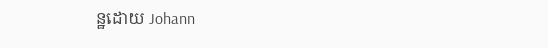ន្ឋដោយ Johann